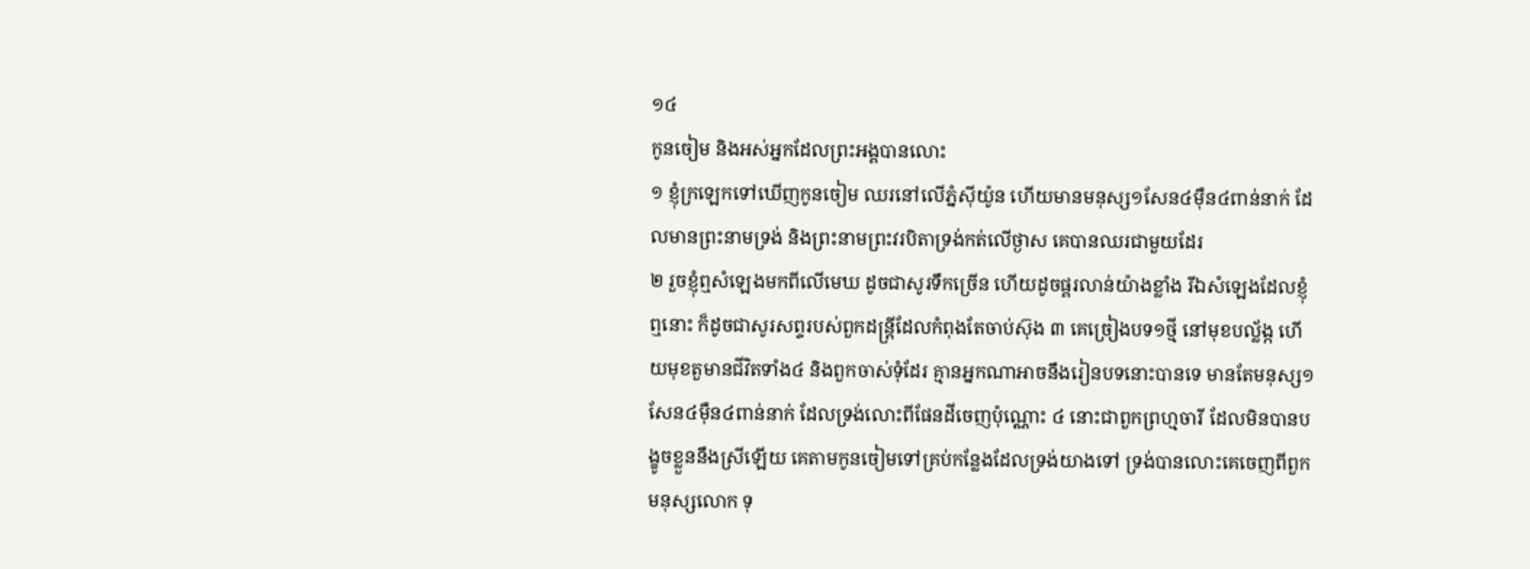១៤
កូនចៀម និងអស់អ្នកដែលព្រះអង្គបានលោះ
១ ខ្ញុំក្រឡេកទៅឃើញកូនចៀម ឈរនៅលើភ្នំស៊ីយ៉ូន ហើយមានមនុស្ស១សែន៤ម៉ឺន៤ពាន់នាក់ ដែលមានព្រះនាមទ្រង់ និងព្រះនាមព្រះវរបិតាទ្រង់កត់លើថ្ងាស គេបានឈរជាមួយដែរ
២ រួចខ្ញុំឮសំឡេងមកពីលើមេឃ ដូចជាសូរទឹកច្រើន ហើយដូចផ្គរលាន់យ៉ាងខ្លាំង រីឯសំឡេងដែលខ្ញុំឮនោះ ក៏ដូចជាសូរសព្ទរបស់ពួកដន្ត្រីដែលកំពុងតែចាប់ស៊ុង ៣ គេច្រៀងបទ១ថ្មី នៅមុខបល្ល័ង្ក ហើយមុខតួមានជីវិតទាំង៤ និងពួកចាស់ទុំដែរ គ្មានអ្នកណាអាចនឹងរៀនបទនោះបានទេ មានតែមនុស្ស១សែន៤ម៉ឺន៤ពាន់នាក់ ដែលទ្រង់លោះពីផែនដីចេញប៉ុណ្ណោះ ៤ នោះជាពួកព្រហ្មចារី ដែលមិនបានបង្ខូចខ្លួននឹងស្រីឡើយ គេតាមកូនចៀមទៅគ្រប់កន្លែងដែលទ្រង់យាងទៅ ទ្រង់បានលោះគេចេញពីពួកមនុស្សលោក ទុ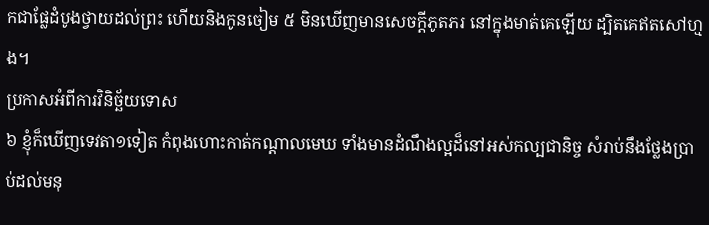កជាផ្លែដំបូងថ្វាយដល់ព្រះ ហើយនិងកូនចៀម ៥ មិនឃើញមានសេចក្តីភូតភរ នៅក្នុងមាត់គេឡើយ ដ្បិតគេឥតសៅហ្មង។
ប្រកាសអំពីការវិនិច្ឆ័យទោស
៦ ខ្ញុំក៏ឃើញទេវតា១ទៀត កំពុងហោះកាត់កណ្តាលមេឃ ទាំងមានដំណឹងល្អដ៏នៅអស់កល្បជានិច្ច សំរាប់នឹងថ្លែងប្រាប់ដល់មនុ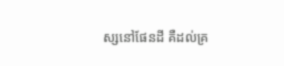ស្សនៅផែនដី គឺដល់គ្រ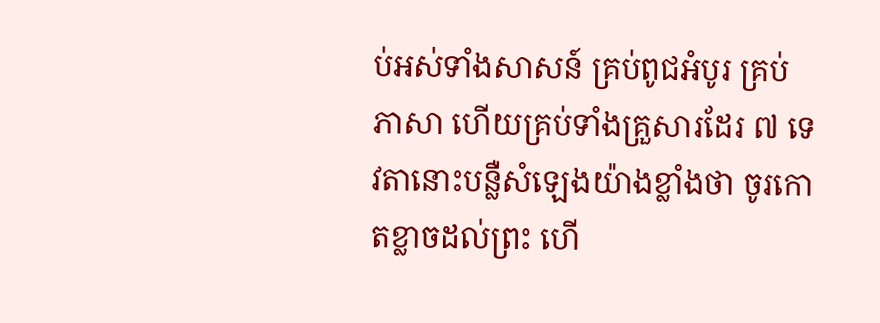ប់អស់ទាំងសាសន៍ គ្រប់ពូជអំបូរ គ្រប់ភាសា ហើយគ្រប់ទាំងគ្រួសារដែរ ៧ ទេវតានោះបន្លឺសំឡេងយ៉ាងខ្លាំងថា ចូរកោតខ្លាចដល់ព្រះ ហើ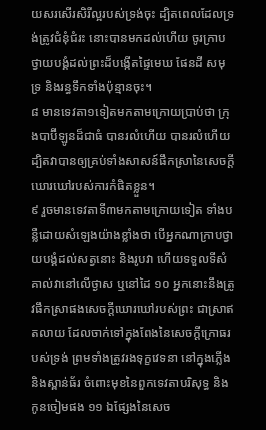យសរសើរសិរីល្អរបស់ទ្រង់ចុះ ដ្បិតពេលដែលទ្រង់ត្រូវជំនុំជំរះ នោះបានមកដល់ហើយ ចូរក្រាបថ្វាយបង្គំដល់ព្រះដ៏បង្កើតផ្ទៃមេឃ ផែនដី សមុទ្រ និងរន្ធទឹកទាំងប៉ុន្មានចុះ។
៨ មានទេវតា១ទៀតមកតាមក្រោយប្រាប់ថា ក្រុងបាប៊ីឡូនដ៏ជាធំ បានរលំហើយ បានរលំហើយ ដ្បិតវាបានឲ្យគ្រប់ទាំងសាសន៍ផឹកស្រានៃសេចក្តីឃោរឃៅរបស់ការកំផិតខ្លួន។
៩ រួចមានទេវតាទី៣មកតាមក្រោយទៀត ទាំងបន្លឺដោយសំឡេងយ៉ាងខ្លាំងថា បើអ្នកណាក្រាបថ្វាយបង្គំដល់សត្វនោះ និងរូបវា ហើយទទួលទីសំគាល់វានៅលើថ្ងាស ឬនៅដៃ ១០ អ្នកនោះនឹងត្រូវផឹកស្រាផងសេចក្តីឃោរឃៅរបស់ព្រះ ជាស្រាឥតលាយ ដែលចាក់ទៅក្នុងពែងនៃសេចក្តីក្រោធរបស់ទ្រង់ ព្រមទាំងត្រូវរងទុក្ខវេទនា នៅក្នុងភ្លើង និងស្ពាន់ធ័រ ចំពោះមុខនៃពួកទេវតាបរិសុទ្ធ និងកូនចៀមផង ១១ ឯផ្សែងនៃសេច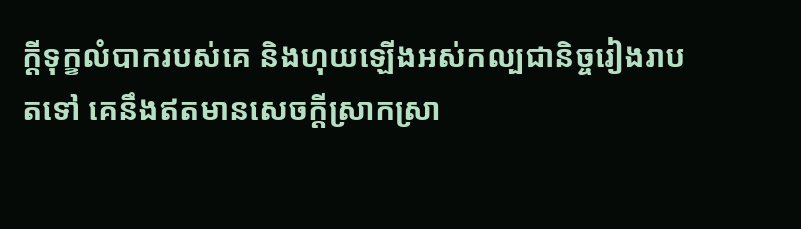ក្តីទុក្ខលំបាករបស់គេ និងហុយឡើងអស់កល្បជានិច្ចរៀងរាបតទៅ គេនឹងឥតមានសេចក្តីស្រាកស្រា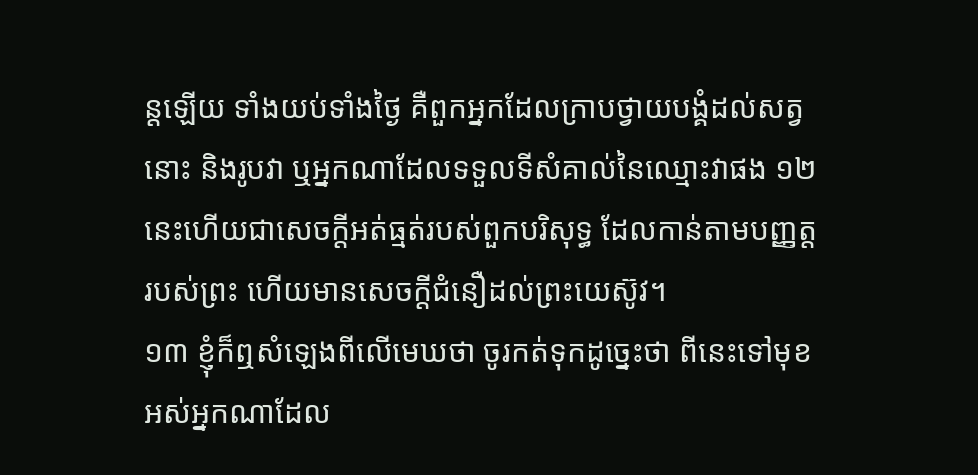ន្តឡើយ ទាំងយប់ទាំងថ្ងៃ គឺពួកអ្នកដែលក្រាបថ្វាយបង្គំដល់សត្វនោះ និងរូបវា ឬអ្នកណាដែលទទួលទីសំគាល់នៃឈ្មោះវាផង ១២ នេះហើយជាសេចក្តីអត់ធ្មត់របស់ពួកបរិសុទ្ធ ដែលកាន់តាមបញ្ញត្តរបស់ព្រះ ហើយមានសេចក្តីជំនឿដល់ព្រះយេស៊ូវ។
១៣ ខ្ញុំក៏ឮសំឡេងពីលើមេឃថា ចូរកត់ទុកដូច្នេះថា ពីនេះទៅមុខ អស់អ្នកណាដែល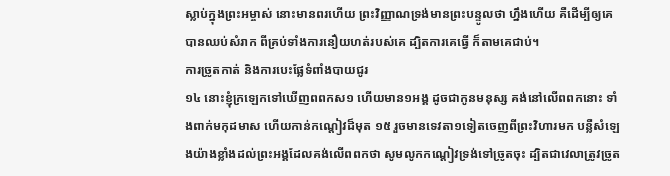ស្លាប់ក្នុងព្រះអម្ចាស់ នោះមានពរហើយ ព្រះវិញ្ញាណទ្រង់មានព្រះបន្ទូលថា ហ្នឹងហើយ គឺដើម្បីឲ្យគេបានឈប់សំរាក ពីគ្រប់ទាំងការនឿយហត់របស់គេ ដ្បិតការគេធ្វើ ក៏តាមគេជាប់។
ការច្រូតកាត់ និងការបេះផ្លែទំពាំងបាយជូរ
១៤ នោះខ្ញុំក្រឡេកទៅឃើញពពកស១ ហើយមាន១អង្គ ដូចជាកូនមនុស្ស គង់នៅលើពពកនោះ ទាំងពាក់មកុដមាស ហើយកាន់កណ្តៀវដ៏មុត ១៥ រួចមានទេវតា១ទៀតចេញពីព្រះវិហារមក បន្លឺសំឡេងយ៉ាងខ្លាំងដល់ព្រះអង្គដែលគង់លើពពកថា សូមលូកកណ្តៀវទ្រង់ទៅច្រូតចុះ ដ្បិតជាវេលាត្រូវច្រូត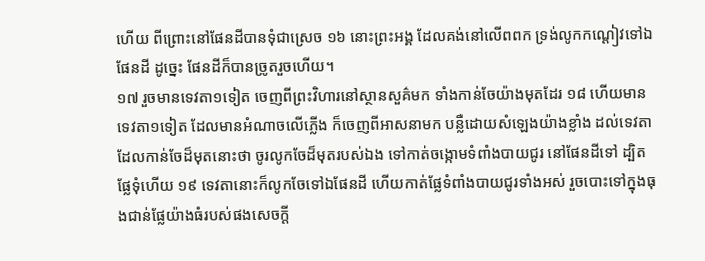ហើយ ពីព្រោះនៅផែនដីបានទុំជាស្រេច ១៦ នោះព្រះអង្គ ដែលគង់នៅលើពពក ទ្រង់លូកកណ្តៀវទៅឯផែនដី ដូច្នេះ ផែនដីក៏បានច្រូតរួចហើយ។
១៧ រួចមានទេវតា១ទៀត ចេញពីព្រះវិហារនៅស្ថានសួគ៌មក ទាំងកាន់ចែយ៉ាងមុតដែរ ១៨ ហើយមានទេវតា១ទៀត ដែលមានអំណាចលើភ្លើង ក៏ចេញពីអាសនាមក បន្លឺដោយសំឡេងយ៉ាងខ្លាំង ដល់ទេវតាដែលកាន់ចែដ៏មុតនោះថា ចូរលូកចែដ៏មុតរបស់ឯង ទៅកាត់ចង្កោមទំពាំងបាយជូរ នៅផែនដីទៅ ដ្បិតផ្លែទុំហើយ ១៩ ទេវតានោះក៏លូកចែទៅឯផែនដី ហើយកាត់ផ្លែទំពាំងបាយជូរទាំងអស់ រួចបោះទៅក្នុងធុងជាន់ផ្លែយ៉ាងធំរបស់ផងសេចក្តី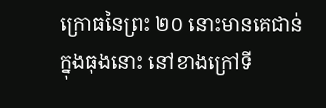ក្រោធនៃព្រះ ២០ នោះមានគេជាន់ក្នុងធុងនោះ នៅខាងក្រៅទី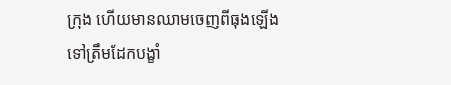ក្រុង ហើយមានឈាមចេញពីធុងឡើងទៅត្រឹមដែកបង្ខាំ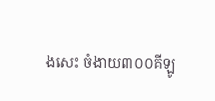ងសេះ ចំងាយ៣០០គីឡូ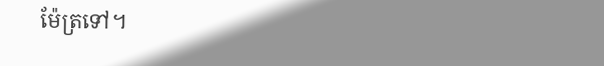ម៉ែត្រទៅ។